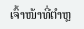ເຈົ້າໜ້າທີ່ຕໍາຫຼ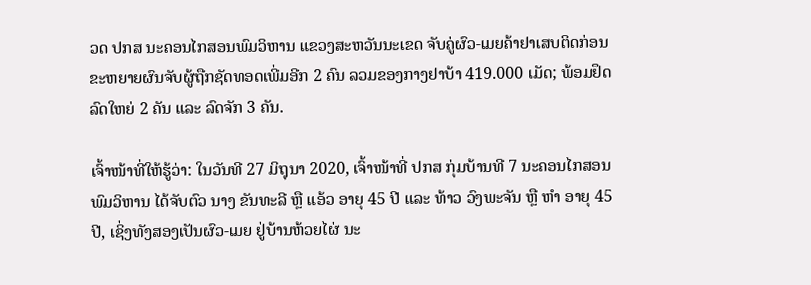ວດ ປກສ ນະຄອນໄກສອນພົມວິຫານ ແຂວງສະຫວັນນະເຂດ ຈັບຄູ່ຜົວ-ເມຍຄ້າຢາເສບຕິດກ່ອນຂະຫຍາຍຜົນຈັບຜູ້ຖືກຊັດທອດເພີ່ມອີກ 2 ຄົນ ລວມຂອງກາງຢາບ້າ 419.000 ເມັດ; ພ້ອມຢຶດລົດໃຫຍ່ 2 ຄັນ ແລະ ລົດຈັກ 3 ຄັນ.

ເຈົ້າໜ້າທີ່ໃຫ້ຮູ້ວ່າ: ໃນວັນທີ 27 ມິຖຸນາ 2020, ເຈົ້າໜ້າທີ່ ປກສ ກຸ່ມບ້ານທີ 7 ນະຄອນໄກສອນພົມວິຫານ ໄດ້ຈັບຕົວ ນາງ ຂັນທະລີ ຫຼື ແອ້ວ ອາຍຸ 45 ປີ ແລະ ທ້າວ ວົງພະຈັນ ຫຼື ຫຳ ອາຍຸ 45 ປີ, ເຊິ່ງທັງສອງເປັນຜົວ-ເມຍ ຢູ່ບ້ານຫ້ວຍໄຜ່ ນະ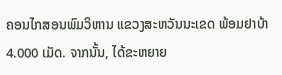ຄອນໄກສອນພົມວິຫານ ແຂວງສະຫວັນນະເຂດ ພ້ອມຢາບ້າ 4.000 ເມັດ. ຈາກນັ້ນ, ໄດ້ຂະຫຍາຍ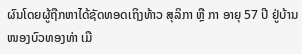ຜົນໂດຍຜູ້ຖືກຫາໄດ້ຊັດທອດເຖິງທ້າວ ສຸລິກາ ຫຼື ກາ ອາຍຸ 57 ປີ ຢູ່ບ້ານໜອງບົວທອງທ່າ ເມື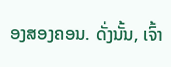ອງສອງຄອນ. ດັ່ງນັ້ນ, ເຈົ້າ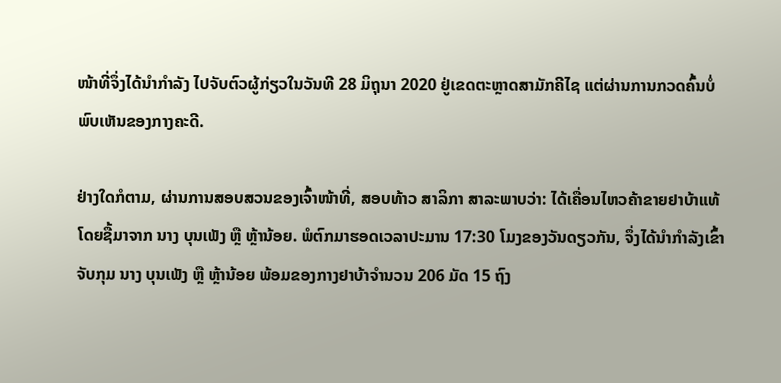ໜ້າທີ່ຈຶ່ງໄດ້ນໍາກໍາລັງ ໄປຈັບຕົວຜູ້ກ່ຽວໃນວັນທີ 28 ມິຖຸນາ 2020 ຢູ່ເຂດຕະຫຼາດສາມັກຄີໄຊ ແຕ່ຜ່ານການກວດຄົ້ນບໍ່ພົບເຫັນຂອງກາງຄະດີ.

ຢ່າງໃດກໍຕາມ, ຜ່ານການສອບສວນຂອງເຈົ້າໜ້າທີ່, ສອບທ້າວ ສາລິກາ ສາລະພາບວ່າ: ໄດ້ເຄື່ອນໄຫວຄ້າຂາຍຢາບ້າແທ້ ໂດຍຊື້ມາຈາກ ນາງ ບຸນເພັງ ຫຼື ຫຼ້ານ້ອຍ. ພໍຕົກມາຮອດເວລາປະມານ 17:30 ໂມງຂອງວັນດຽວກັນ, ຈຶ່ງໄດ້ນໍາກໍາລັງເຂົ້າຈັບກຸມ ນາງ ບຸນເພັງ ຫຼື ຫຼ້ານ້ອຍ ພ້ອມຂອງກາງຢາບ້າຈຳນວນ 206 ມັດ 15 ຖົງ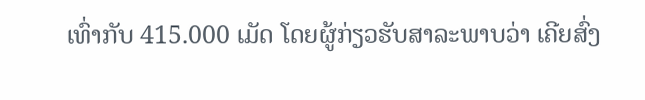ເທົ່າກັບ 415.000 ເມັດ ໂດຍຜູ້ກ່ຽວຮັບສາລະພາບວ່າ ເຄີຍສົ່ງ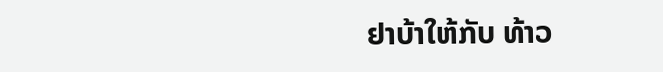ຢາບ້າໃຫ້ກັບ ທ້າວ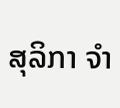ສຸລິກາ ຈໍາ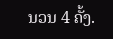ນວນ 4 ຄັ້ງ.